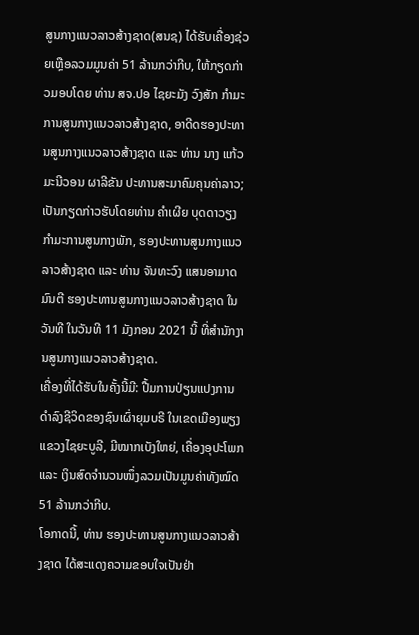ສູນກາງແນວລາວສ້າງຊາດ(ສນຊ) ໄດ້ຮັບເຄື່ອງຊ່ວຍເຫຼືອລວມມູນຄ່າ 51 ລ້ານກວ່າກີບ, ໃຫ້ກຽດກ່າວມອບໂດຍ ທ່ານ ສຈ.ປອ ໄຊຍະມັງ ວົງສັກ ກຳມະການສູນກາງແນວລາວສ້າງຊາດ, ອາດີດຮອງປະທານສູນກາງແນວລາວສ້າງຊາດ ແລະ ທ່ານ ນາງ ແກ້ວມະນີວອນ ຜາລີຂັນ ປະທານສະມາຄົມຄຸນຄ່າລາວ; ເປັນກຽດກ່າວຮັບໂດຍທ່ານ ຄຳເຜີຍ ບຸດດາວຽງ ກຳມະການສູນກາງພັກ, ຮອງປະທານສູນກາງແນວລາວສ້າງຊາດ ແລະ ທ່ານ ຈັນທະວົງ ແສນອາມາດມົນຕີ ຮອງປະທານສູນກາງແນວລາວສ້າງຊາດ ໃນວັນທີ ໃນວັນທີ 11 ມັງກອນ 2021 ນີ້ ທີ່ສຳນັກງານສູນກາງແນວລາວສ້າງຊາດ.
ເຄື່ອງທີ່ໄດ້ຮັບໃນຄັ້ງນີ້ມີ: ປື້ມການປ່ຽນແປງການດຳລົງຊີວິດຂອງຊົນເຜົ່າຍຸມບຣີ ໃນເຂດເມືອງພຽງ ແຂວງໄຊຍະບູລີ, ມີໝາກເບັງໃຫຍ່, ເຄື່ອງອຸປະໂພກ ແລະ ເງິນສົດຈຳນວນໜຶ່ງລວມເປັນມູນຄ່າທັງໝົດ 51 ລ້ານກວ່າກີບ.
ໂອກາດນີ້, ທ່ານ ຮອງປະທານສູນກາງແນວລາວສ້າງຊາດ ໄດ້ສະແດງຄວາມຂອບໃຈເປັນຢ່າ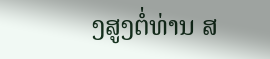ງສູງຕໍ່ທ່ານ ສ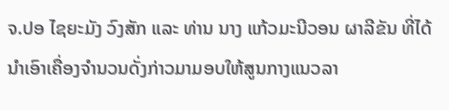ຈ.ປອ ໄຊຍະມັງ ວົງສັກ ແລະ ທ່ານ ນາງ ແກ້ວມະນີວອນ ຜາລີຂັນ ທີ່ໄດ້ນຳເອົາເຄື່ອງຈຳນວນດັ່ງກ່າວມາມອບໃຫ້ສູນກາງແນວລາ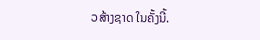ວສ້າງຊາດ ໃນຄັ້ງນີ້.